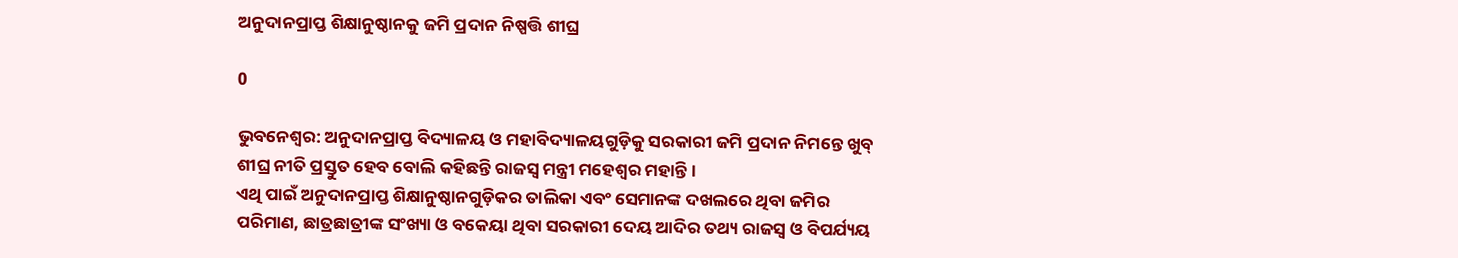ଅନୁଦାନପ୍ରାପ୍ତ ଶିକ୍ଷାନୁଷ୍ଠାନକୁ ଜମି ପ୍ରଦାନ ନିଷ୍ପତ୍ତି ଶୀଘ୍ର

0

ଭୁବନେଶ୍ୱର: ଅନୁଦାନପ୍ରାପ୍ତ ବିଦ୍ୟାଳୟ ଓ ମହାବିଦ୍ୟାଳୟଗୁଡ଼ିକୁ ସରକାରୀ ଜମି ପ୍ରଦାନ ନିମନ୍ତେ ଖୁବ୍‍ ଶୀଘ୍ର ନୀତି ପ୍ରସ୍ତୁତ ହେବ ବୋଲି କହିଛନ୍ତି ରାଜସ୍ୱ ମନ୍ତ୍ରୀ ମହେଶ୍ୱର ମହାନ୍ତି।
ଏଥି ପାଇଁ ଅନୁଦାନପ୍ରାପ୍ତ ଶିକ୍ଷାନୁଷ୍ଠାନଗୁଡ଼ିକର ତାଲିକା ଏବଂ ସେମାନଙ୍କ ଦଖଲରେ ଥିବା ଜମିର ପରିମାଣ, ଛାତ୍ରଛାତ୍ରୀଙ୍କ ସଂଖ୍ୟା ଓ ବକେୟା ଥିବା ସରକାରୀ ଦେୟ ଆଦିର ତଥ୍ୟ ରାଜସ୍ୱ ଓ ବିପର୍ଯ୍ୟୟ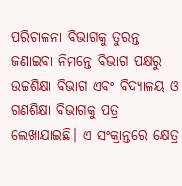ପରିଚାଳନା ବିଭାଗକୁ ତୁରନ୍ତ ଜଣାଇବା ନିମନ୍ତେ ବିଭାଗ ପକ୍ଷରୁ ଉଚ୍ଚଶିକ୍ଷା ବିଭାଗ ଏବଂ ବିଦ୍ୟାଳୟ ଓ ଗଣଶିକ୍ଷା ବିଭାଗକୁ ପତ୍ର ଲେଖାଯାଇଛି। ଏ ସଂକ୍ରାନ୍ତରେ କ୍ଷେତ୍ର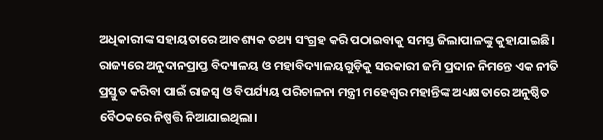ଅଧିକାରୀଙ୍କ ସହାୟତାରେ ଆବଶ୍ୟକ ତଥ୍ୟ ସଂଗ୍ରହ କରି ପଠାଇବାକୁ ସମସ୍ତ ଜିଲାପାଳଙ୍କୁ କୁହାଯାଇଛି।
ରାଜ୍ୟରେ ଅନୁଦାନପ୍ରାପ୍ତ ବିଦ୍ୟାଳୟ ଓ ମହାବିଦ୍ୟାଳୟଗୁଡ଼ିକୁ ସରକାରୀ ଜମି ପ୍ରଦାନ ନିମନ୍ତେ ଏକ ନୀତି ପ୍ରସ୍ତୁତ କରିବା ପାଇଁ ରାଜସ୍ୱ ଓ ବିପର୍ଯ୍ୟୟ ପରିଚାଳନା ମନ୍ତ୍ରୀ ମହେଶ୍ୱର ମହାନ୍ତିଙ୍କ ଅଧ୍ୟକ୍ଷତାରେ ଅନୁଷ୍ଠିତ ବୈଠକରେ ନିଷ୍ପତ୍ତି ନିଆଯାଇଥିଲା।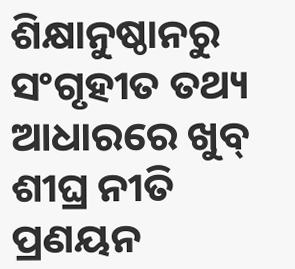ଶିକ୍ଷାନୁଷ୍ଠାନରୁ ସଂଗୃହୀତ ତଥ୍ୟ ଆଧାରରେ ଖୁବ୍‍ ଶୀଘ୍ର ନୀତି ପ୍ରଣୟନ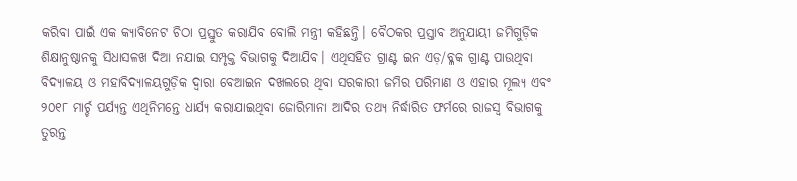କରିବା ପାଇଁ ଏକ କ୍ୟାବିନେଟ ଚିଠା ପ୍ରସ୍ତୁତ କରାଯିବ ବୋଲି ମନ୍ତ୍ରୀ କହିଛନ୍ତି। ବୈଠକର ପ୍ରସ୍ତାବ ଅନୁଯାୟୀ ଜମିଗୁଡ଼ିକ ଶିକ୍ଷାନୁଷ୍ଠାନକୁ ସିଧାସଳଖ ଦିଆ ନଯାଇ ସମ୍ପୃକ୍ତ ବିଭାଗକୁ ଦିଆଯିବ। ଏଥିସହିତ ଗ୍ରାଣ୍ଟ ଇନ ଏଡ଼/ବ୍ଳକ ଗ୍ରାଣ୍ଟ ପାଉଥିବା ବିଦ୍ୟାଳୟ ଓ ମହାବିଦ୍ୟାଳୟଗୁଡ଼ିକ ଦ୍ୱାରା ବେଆଇନ ଦଖଲରେ ଥିବା ସରକାରୀ ଜମିର ପରିମାଣ ଓ ଏହାର ମୂଲ୍ୟ ଏବଂ ୨୦୧୮ ମାର୍ଚ୍ଚ ପର୍ଯ୍ୟନ୍ତ ଏଥିନିମନ୍ତେ ଧାର୍ଯ୍ୟ କରାଯାଇଥିବା ଜୋରିମାନା ଆଦିର ତଥ୍ୟ ନିର୍ଦ୍ଧାରିତ ଫର୍ମରେ ରାଜସ୍ୱ ବିଭାଗକୁ ତୁରନ୍ତ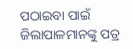ପଠାଇବା ପାଇଁ ଜିଲାପାଳମାନଙ୍କୁ ପତ୍ର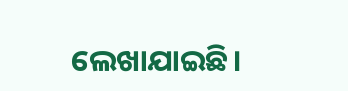ଲେଖାଯାଇଛି।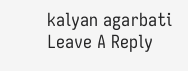kalyan agarbati
Leave A Reply